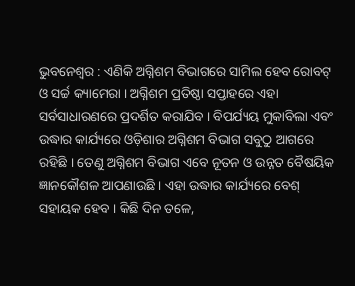ଭୁବନେଶ୍ୱର : ଏଣିକି ଅଗ୍ନିଶମ ବିଭାଗରେ ସାମିଲ ହେବ ରୋବଟ୍ ଓ ସର୍ଚ୍ଚ କ୍ୟାମେରା । ଅଗ୍ନିଶମ ପ୍ରତିଷ୍ଠା ସପ୍ତାହରେ ଏହା ସର୍ବସାଧାରଣରେ ପ୍ରଦର୍ଶିତ କରାଯିବ । ବିପର୍ଯ୍ୟୟ ମୁକାବିଲା ଏବଂ ଉଦ୍ଧାର କାର୍ଯ୍ୟରେ ଓଡ଼ିଶାର ଅଗ୍ନିଶମ ବିଭାଗ ସବୁଠୁ ଆଗରେ ରହିଛି । ତେଣୁ ଅଗ୍ନିଶମ ବିଭାଗ ଏବେ ନୂତନ ଓ ଉନ୍ନତ ବୈଷୟିକ ଜ୍ଞାନକୌଶଳ ଆପଣାଉଛି । ଏହା ଉଦ୍ଧାର କାର୍ଯ୍ୟରେ ବେଶ୍ ସହାୟକ ହେବ । କିଛି ଦିନ ତଳେ,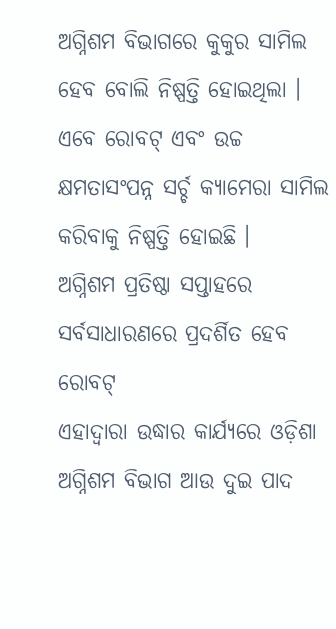ଅଗ୍ନିଶମ ବିଭାଗରେ କୁକୁର ସାମିଲ ହେବ ବୋଲି ନିଷ୍ପତ୍ତି ହୋଇଥିଲା । ଏବେ ରୋବଟ୍ ଏବଂ ଉଚ୍ଚ କ୍ଷମତାସଂପନ୍ନ ସର୍ଚ୍ଚ କ୍ୟାମେରା ସାମିଲ କରିବାକୁ ନିଷ୍ପତ୍ତି ହୋଇଛି ।
ଅଗ୍ନିଶମ ପ୍ରତିଷ୍ଠା ସପ୍ତାହରେ ସର୍ବସାଧାରଣରେ ପ୍ରଦର୍ଶିତ ହେବ ରୋବଟ୍
ଏହାଦ୍ୱାରା ଉଦ୍ଧାର କାର୍ଯ୍ୟରେ ଓଡ଼ିଶା ଅଗ୍ନିଶମ ବିଭାଗ ଆଉ ଦୁଇ ପାଦ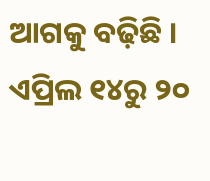ଆଗକୁ ବଢ଼ିଛି । ଏପ୍ରିଲ ୧୪ରୁ ୨୦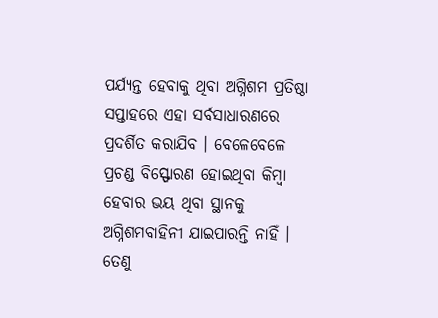ପର୍ଯ୍ୟନ୍ତ ହେବାକୁ ଥିବା ଅଗ୍ନିଶମ ପ୍ରତିଷ୍ଠା ସପ୍ତାହରେ ଏହା ସର୍ବସାଧାରଣରେ ପ୍ରଦର୍ଶିତ କରାଯିବ । ବେଳେବେଳେ ପ୍ରଚଣ୍ଡ ବିସ୍ଫୋରଣ ହୋଇଥିବା କିମ୍ବା ହେବାର ଭୟ ଥିବା ସ୍ଥାନକୁ ଅଗ୍ନିଶମବାହିନୀ ଯାଇପାରନ୍ତି ନାହିଁ । ତେଣୁ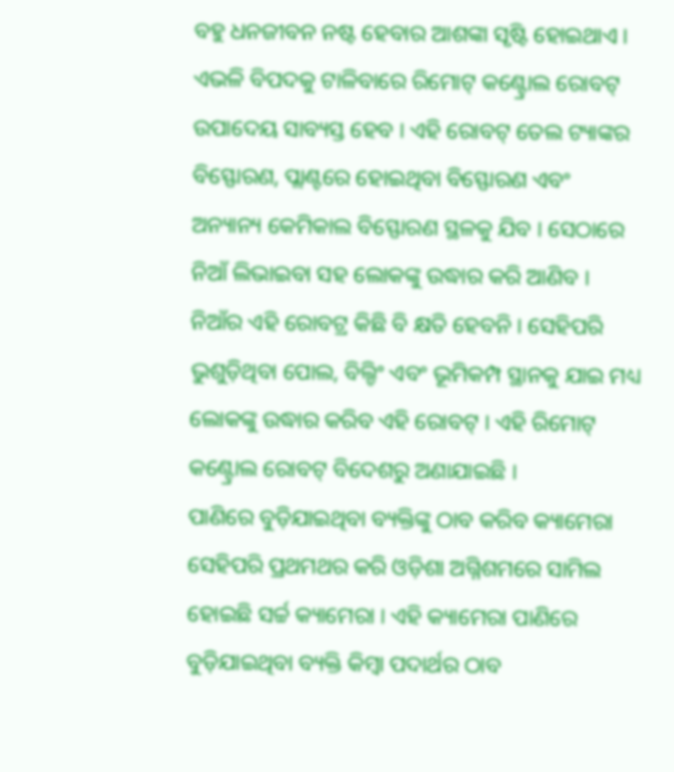ବହୁ ଧନଜୀବନ ନଷ୍ଟ ହେବାର ଆଶଙ୍କା ସୃଷ୍ଟି ହୋଇଥାଏ । ଏଭଳି ବିପଦକୁ ଟାଳିବାରେ ରିମୋଟ୍ କଣ୍ଟ୍ରୋଲ ରୋବଟ୍ ଉପାଦେୟ ସାବ୍ୟସ୍ତ ହେବ । ଏହି ରୋବଟ୍ ତେଲ ଟ୍ୟାଙ୍କର ବିସ୍ଫୋରଣ, ପ୍ଲାଣ୍ଟରେ ହୋଇଥିବା ବିସ୍ଫୋରଣ ଏବଂ ଅନ୍ୟାନ୍ୟ କେମିକାଲ ବିସ୍ଫୋରଣ ସ୍ଥଳକୁ ଯିବ । ସେଠାରେ ନିଆଁ ଲିଭାଇବା ସହ ଲୋକଙ୍କୁ ଉଦ୍ଧାର କରି ଆଣିବ । ନିଆଁର ଏହି ରୋବଟ୍ର କିଛି ବି କ୍ଷତି ହେବନି । ସେହିପରି ଭୁଶୁଡ଼ିଥିବା ପୋଲ, ବିଲ୍ଡିଂ ଏବଂ ଭୂମିକମ୍ପ ସ୍ଥାନକୁ ଯାଇ ମଧ୍ୟ ଲୋକଙ୍କୁ ଉଦ୍ଧାର କରିବ ଏହି ରୋବଟ୍ । ଏହି ରିମୋଟ୍ କଣ୍ଟ୍ରୋଲ ରୋବଟ୍ ବିଦେଶରୁ ଅଣାଯାଇଛି ।
ପାଣିରେ ବୁଡ଼ିଯାଇଥିବା ବ୍ୟକ୍ତିଙ୍କୁ ଠାବ କରିବ କ୍ୟାମେରା
ସେହିପରି ପ୍ରଥମଥର କରି ଓଡ଼ିଶା ଅଗ୍ନିଶମରେ ସାମିଲ ହୋଇଛି ସର୍ଚ୍ଚ କ୍ୟାମେରା । ଏହି କ୍ୟାମେରା ପାଣିରେ ବୁଡ଼ିଯାଇଥିବା ବ୍ୟକ୍ତି କିମ୍ବା ପଦାର୍ଥର ଠାବ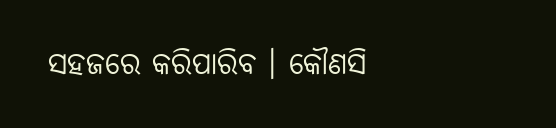ସହଜରେ କରିପାରିବ । କୌଣସି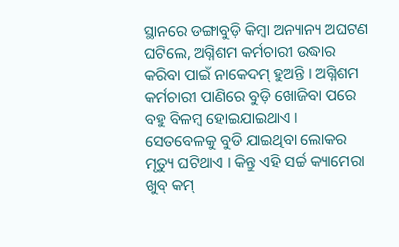ସ୍ଥାନରେ ଡଙ୍ଗାବୁଡ଼ି କିମ୍ବା ଅନ୍ୟାନ୍ୟ ଅଘଟଣ ଘଟିଲେ, ଅଗ୍ନିଶମ କର୍ମଚାରୀ ଉଦ୍ଧାର କରିବା ପାଇଁ ନାକେଦମ୍ ହୁଅନ୍ତି । ଅଗ୍ନିଶମ କର୍ମଚାରୀ ପାଣିରେ ବୁଡ଼ି ଖୋଜିବା ପରେ ବହୁ ବିଳମ୍ବ ହୋଇଯାଇଥାଏ । ସେତବେଳକୁ ବୁଡି ଯାଇଥିବା ଲୋକର ମୃତ୍ୟୁ ଘଟିଥାଏ । କିନ୍ତୁ ଏହି ସର୍ଚ୍ଚ କ୍ୟାମେରା ଖୁବ୍ କମ୍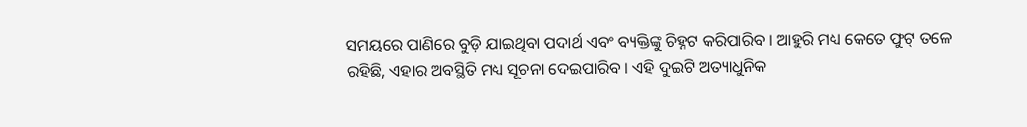ସମୟରେ ପାଣିରେ ବୁଡ଼ି ଯାଇଥିବା ପଦାର୍ଥ ଏବଂ ବ୍ୟକ୍ତିଙ୍କୁ ଚିହ୍ନଟ କରିପାରିବ । ଆହୁରି ମଧ୍ୟ କେତେ ଫୁଟ୍ ତଳେ ରହିଛି, ଏହାର ଅବସ୍ଥିତି ମଧ୍ୟ ସୂଚନା ଦେଇପାରିବ । ଏହି ଦୁଇଟି ଅତ୍ୟାଧୁନିକ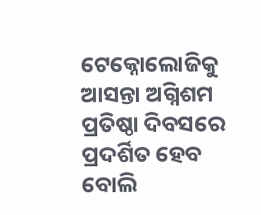ଟେକ୍ନୋଲୋଜିକୁ ଆସନ୍ତା ଅଗ୍ନିଶମ ପ୍ରତିଷ୍ଠା ଦିବସରେ ପ୍ରଦର୍ଶିତ ହେବ ବୋଲି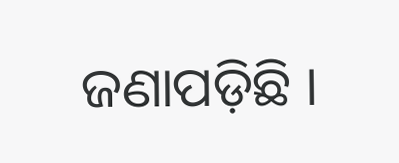ଜଣାପଡ଼ିଛି ।